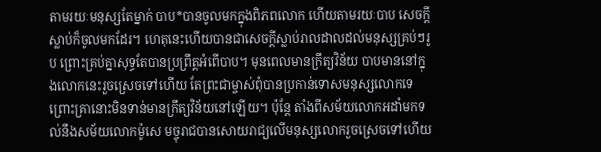តាមរយៈមនុស្សតែម្នាក់ បាប*បានចូលមកក្នុងពិភពលោក ហើយតាមរយៈបាប សេចក្ដីស្លាប់ក៏ចូលមកដែរ។ ហេតុនេះហើយបានជាសេចក្ដីស្លាប់រាលដាលដល់មនុស្សគ្រប់ៗរូប ព្រោះគ្រប់គ្នាសុទ្ធតែបានប្រព្រឹត្តអំពើបាប។ មុនពេលមានក្រឹត្យវិន័យ បាបមាននៅក្នុងលោកនេះរួចស្រេចទៅហើយ តែព្រះជាម្ចាស់ពុំបានប្រកាន់ទោសមនុស្សលោកទេ ព្រោះគ្រានោះមិនទាន់មានក្រឹត្យវិន័យនៅឡើយ។ ប៉ុន្តែ តាំងពីសម័យលោកអដាំមកទល់នឹងសម័យលោកម៉ូសេ មច្ចុរាជបានសោយរាជ្យលើមនុស្សលោករួចស្រេចទៅហើយ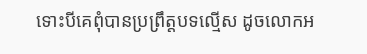ទោះបីគេពុំបានប្រព្រឹត្តបទល្មើស ដូចលោកអ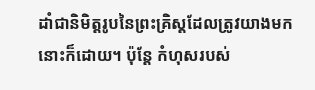ដាំជានិមិត្តរូបនៃព្រះគ្រិស្តដែលត្រូវយាងមកនោះក៏ដោយ។ ប៉ុន្តែ កំហុសរបស់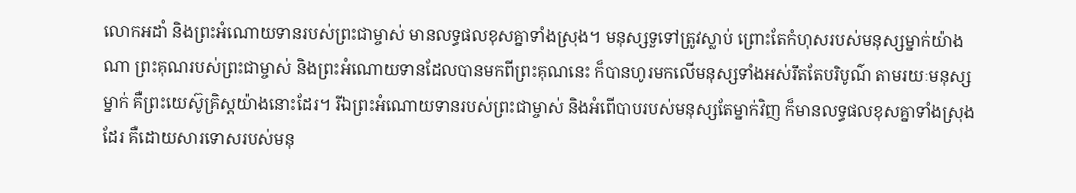លោកអដាំ និងព្រះអំណោយទានរបស់ព្រះជាម្ចាស់ មានលទ្ធផលខុសគ្នាទាំងស្រុង។ មនុស្សទួទៅត្រូវស្លាប់ ព្រោះតែកំហុសរបស់មនុស្សម្នាក់យ៉ាងណា ព្រះគុណរបស់ព្រះជាម្ចាស់ និងព្រះអំណោយទានដែលបានមកពីព្រះគុណនេះ ក៏បានហូរមកលើមនុស្សទាំងអស់រឹតតែបរិបូណ៌ តាមរយៈមនុស្សម្នាក់ គឺព្រះយេស៊ូគ្រិស្តយ៉ាងនោះដែរ។ រីឯព្រះអំណោយទានរបស់ព្រះជាម្ចាស់ និងអំពើបាបរបស់មនុស្សតែម្នាក់វិញ ក៏មានលទ្ធផលខុសគ្នាទាំងស្រុងដែរ គឺដោយសារទោសរបស់មនុ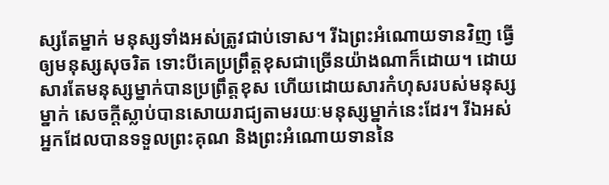ស្សតែម្នាក់ មនុស្សទាំងអស់ត្រូវជាប់ទោស។ រីឯព្រះអំណោយទានវិញ ធ្វើឲ្យមនុស្សសុចរិត ទោះបីគេប្រព្រឹត្តខុសជាច្រើនយ៉ាងណាក៏ដោយ។ ដោយសារតែមនុស្សម្នាក់បានប្រព្រឹត្តខុស ហើយដោយសារកំហុសរបស់មនុស្សម្នាក់ សេចក្ដីស្លាប់បានសោយរាជ្យតាមរយៈមនុស្សម្នាក់នេះដែរ។ រីឯអស់អ្នកដែលបានទទួលព្រះគុណ និងព្រះអំណោយទាននៃ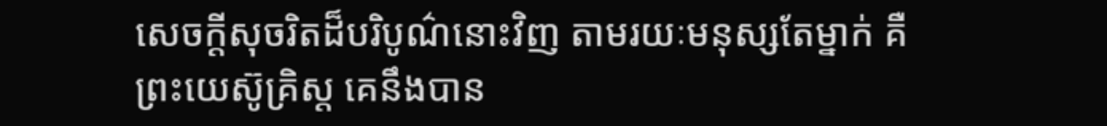សេចក្ដីសុចរិតដ៏បរិបូណ៌នោះវិញ តាមរយៈមនុស្សតែម្នាក់ គឺព្រះយេស៊ូគ្រិស្ត គេនឹងបាន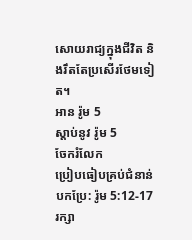សោយរាជ្យក្នុងជីវិត និងរឹតតែប្រសើរថែមទៀត។
អាន រ៉ូម 5
ស្ដាប់នូវ រ៉ូម 5
ចែករំលែក
ប្រៀបធៀបគ្រប់ជំនាន់បកប្រែ: រ៉ូម 5:12-17
រក្សា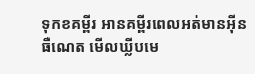ទុកខគម្ពីរ អានគម្ពីរពេលអត់មានអ៊ីនធឺណេត មើលឃ្លីបមេ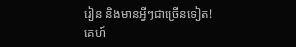រៀន និងមានអ្វីៗជាច្រើនទៀត!
គេហ៍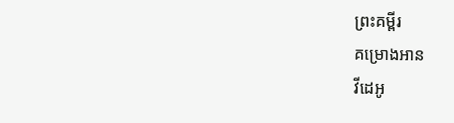ព្រះគម្ពីរ
គម្រោងអាន
វីដេអូ